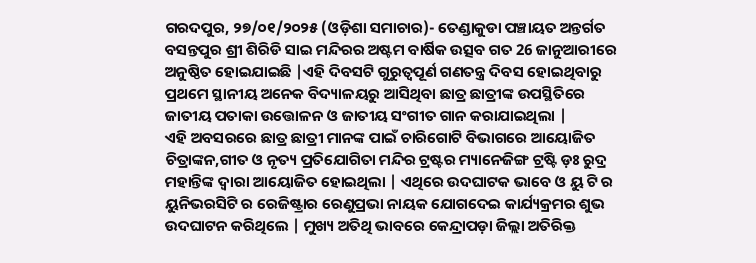ଗରଦପୁର, ୨୭/୦୧/୨୦୨୫ (ଓଡ଼ିଶା ସମାଚାର)- ତେଣ୍ଡାକୁଡା ପଞ୍ଚାୟତ ଅନ୍ତର୍ଗତ ବସନ୍ତପୁର ଶ୍ରୀ ଶିରିଡି ସାଇ ମନ୍ଦିରର ଅଷ୍ଟମ ବାର୍ଷିକ ଉତ୍ସବ ଗତ 26 ଜାନୁଆରୀରେ ଅନୁଷ୍ଠିତ ହୋଇଯାଇଛି |ଏହି ଦିବସଟି ଗୁରୁତ୍ୱପୂର୍ଣ ଗଣତନ୍ତ୍ର ଦିବସ ହୋଇଥିବାରୁ ପ୍ରଥମେ ସ୍ଥାନୀୟ ଅନେକ ବିଦ୍ୟାଳୟରୁ ଆସିଥିବା ଛାତ୍ର ଛାତ୍ରୀଙ୍କ ଉପସ୍ଥିତିରେ ଜାତୀୟ ପତାକା ଉତ୍ତୋଳନ ଓ ଜାତୀୟ ସଂଗୀତ ଗାନ କରାଯାଇଥିଲା |
ଏହି ଅବସରରେ ଛାତ୍ର ଛାତ୍ରୀ ମାନଙ୍କ ପାଇଁ ଚାରିଗୋଟି ବିଭାଗରେ ଆୟୋଜିତ ଚିତ୍ରାଙ୍କନ,ଗୀତ ଓ ନୃତ୍ୟ ପ୍ରତିଯୋଗିତା ମନ୍ଦିର ଟ୍ରଷ୍ଟର ମ୍ୟାନେଜିଙ୍ଗ ଟ୍ରଷ୍ଟି ଡ଼ଃ ରୁଦ୍ର ମହାନ୍ତିଙ୍କ ଦ୍ୱାରା ଆୟୋଜିତ ହୋଇଥିଲା | ଏଥିରେ ଉଦଘାଟକ ଭାବେ ଓ ୟୁ ଟି ର ୟୁନିଭରସିଟି ର ରେଜିଷ୍ଟ୍ରାର ରେଣୁପ୍ରଭା ନାୟକ ଯୋଗଦେଇ କାର୍ଯ୍ୟକ୍ରମର ଶୁଭ ଉଦଘାଟନ କରିଥିଲେ | ମୁଖ୍ୟ ଅତିଥି ଭାବରେ କେନ୍ଦ୍ରାପଡ଼ା ଜିଲ୍ଲା ଅତିରିକ୍ତ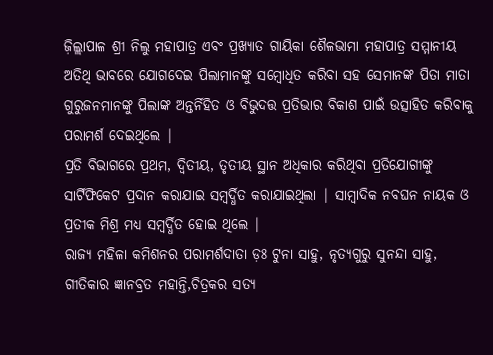ଜ଼ିଲ୍ଲାପାଳ ଶ୍ରୀ ନିଲୁ ମହାପାତ୍ର ଏବଂ ପ୍ରଖ୍ୟାତ ଗାୟିକା ଶୈଳଭାମା ମହାପାତ୍ର ସମ୍ମାନୀୟ ଅତିଥି ଭାବରେ ଯୋଗଦେଇ ପିଲାମାନଙ୍କୁ ସମ୍ବୋଧିତ କରିବା ସହ ସେମାନଙ୍କ ପିତା ମାତା ଗୁରୁଜନମାନଙ୍କୁ ପିଲାଙ୍କ ଅନ୍ତର୍ନିହିତ ଓ ବିଭୁଦତ୍ତ ପ୍ରତିଭାର ବିକାଶ ପାଇଁ ଉତ୍ସାହିତ କରିବାକୁ ପରାମର୍ଶ ଦେଇଥିଲେ |
ପ୍ରତି ବିଭାଗରେ ପ୍ରଥମ, ଦ୍ଵିତୀୟ, ତୃତୀୟ ସ୍ଥାନ ଅଧିକାର କରିଥିବା ପ୍ରତିଯୋଗୀଙ୍କୁ ସାର୍ଟିଫିକେଟ ପ୍ରଦାନ କରାଯାଇ ସମ୍ବର୍ଦ୍ଧିତ କରାଯାଇଥିଲା | ସାମ୍ବାଦିକ ନବଘନ ନାୟକ ଓ ପ୍ରତୀକ ମିଶ୍ର ମଧ୍ୟ ସମ୍ବର୍ଦ୍ଧିତ ହୋଇ ଥିଲେ |
ରାଜ୍ୟ ମହିଳା କମିଶନର ପରାମର୍ଶଦାତା ଡ଼ଃ ଟୁନା ସାହୁ, ନୃତ୍ୟଗୁରୁ ସୁନନ୍ଦା ସାହୁ, ଗୀତିକାର ଜ୍ଞାନବ୍ରତ ମହାନ୍ତି,ଚିତ୍ରକର ସତ୍ୟ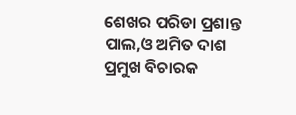ଶେଖର ପରିଡା ପ୍ରଶାନ୍ତ ପାଲ,ଓ ଅମିତ ଦାଶ ପ୍ରମୁଖ ବିଚାରକ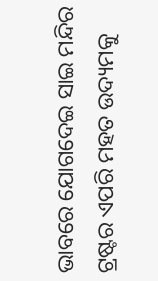ଭାବରେ ଯୋଗଦେଇ ସାଇ ମନ୍ଦିର ଟ୍ରଷ୍ଟର ଏପରି ମହତ ଉଦ୍ୟମକୁ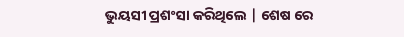ଭୁୟସୀ ପ୍ରଶଂସା କରିଥିଲେ | ଶେଷ ରେ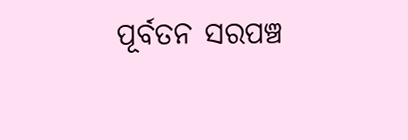ପୂର୍ବତନ ସରପଞ୍ଚ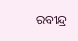ରବୀନ୍ଦ୍ର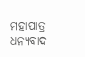ମହାପାତ୍ର ଧନ୍ୟବାଦ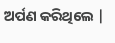ଅର୍ପଣ କରିଥିଲେ |